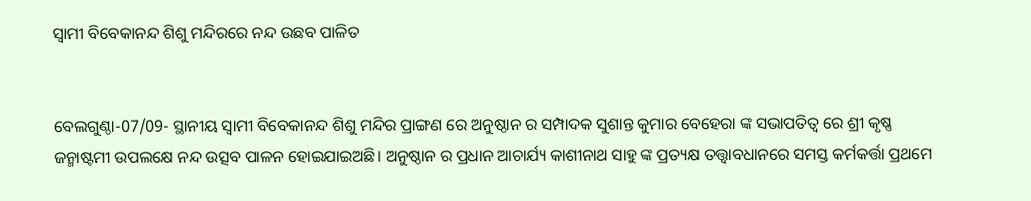ସ୍ୱାମୀ ବିବେକାନନ୍ଦ ଶିଶୁ ମନ୍ଦିରରେ ନନ୍ଦ ଉଛବ ପାଳିତ


ବେଲଗୁଣ୍ଠା-07/09- ସ୍ଥାନୀୟ ସ୍ବାମୀ ବିବେକାନନ୍ଦ ଶିଶୁ ମନ୍ଦିର ପ୍ରାଙ୍ଗଣ ରେ ଅନୁଷ୍ଠାନ ର ସମ୍ପାଦକ ସୁଶାନ୍ତ କୁମାର ବେହେରା ଙ୍କ ସଭାପତିତ୍ବ ରେ ଶ୍ରୀ କୃଷ୍ଣ ଜନ୍ମାଷ୍ଟମୀ ଉପଲକ୍ଷେ ନନ୍ଦ ଉତ୍ସବ ପାଳନ ହୋଇଯାଇଅଛି। ଅନୁଷ୍ଠାନ ର ପ୍ରଧାନ ଆଚାର୍ଯ୍ୟ କାଶୀନାଥ ସାହୁ ଙ୍କ ପ୍ରତ୍ୟକ୍ଷ ତତ୍ତ୍ଵାବଧାନରେ ସମସ୍ତ କର୍ମକର୍ତ୍ତା ପ୍ରଥମେ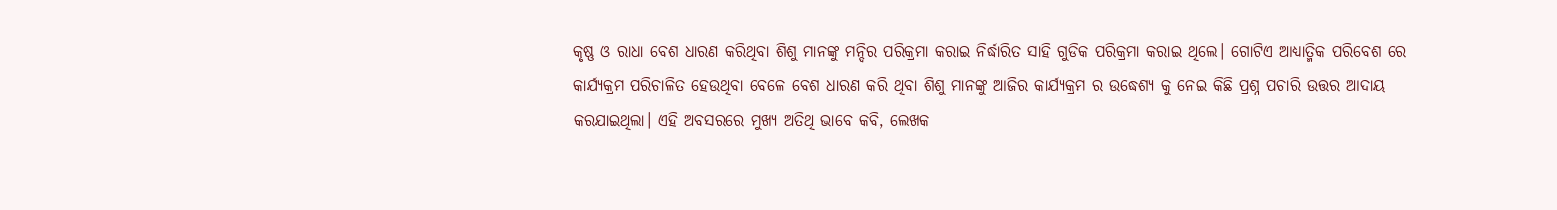କୃଷ୍ଣ ଓ ରାଧା ବେଶ ଧାରଣ କରିଥିବା ଶିଶୁ ମାନଙ୍କୁ ମନ୍ଦିର ପରିକ୍ରମା କରାଇ ନିର୍ଦ୍ଧାରିତ ସାହି ଗୁଡିକ ପରିକ୍ରମା କରାଇ ଥିଲେ। ଗୋଟିଏ ଆଧ୍ୟାତ୍ମିକ ପରିବେଶ ରେ କାର୍ଯ୍ୟକ୍ରମ ପରିଚାଳିତ ହେଉଥିବା ବେଳେ ବେଶ ଧାରଣ କରି ଥିବା ଶିଶୁ ମାନଙ୍କୁ ଆଜିର କାର୍ଯ୍ୟକ୍ରମ ର ଉଦ୍ଧେଶ୍ୟ କୁ ନେଇ କିଛି ପ୍ରଶ୍ନ ପଚାରି ଉତ୍ତର ଆଦାୟ କରଯାଇଥିଲା। ଏହି ଅବସରରେ ମୁଖ୍ୟ ଅତିଥି ଭାବେ କବି, ଲେଖକ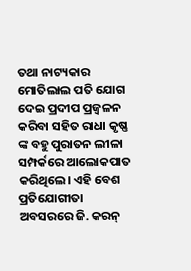ତଥା ନାଟ୍ୟକାର ମୋତିଲାଲ ପତି ଯୋଗ ଦେଇ ପ୍ରଦୀପ ପ୍ରଜ୍ବଳନ କରିବା ସହିତ ରାଧା କୃଷ୍ଣ ଙ୍କ ବହୁ ପୁରାତନ ଲୀଳା ସମ୍ପର୍କରେ ଆଲୋକପାତ କରିଥିଲେ। ଏହି ବେଶ ପ୍ରତିଯୋଗୀତା ଅବସରରେ ଜି. କରନ୍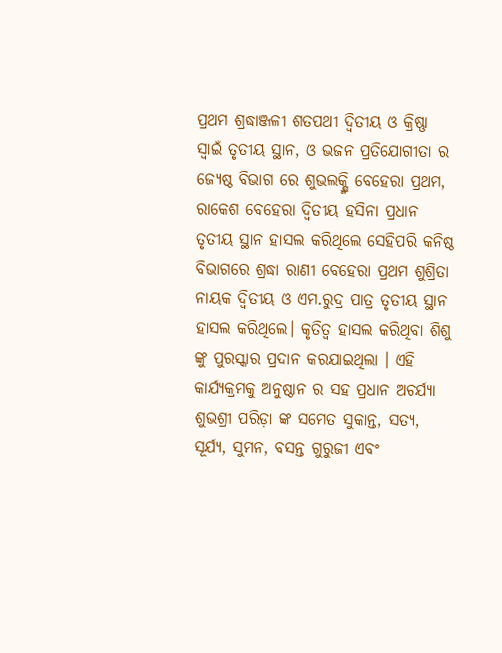ପ୍ରଥମ ଶ୍ରଦ୍ଧାଞ୍ଜଳୀ ଶତପଥୀ ଦ୍ଵିତୀୟ ଓ କ୍ରିଷ୍ଣା ସ୍ୱାଇଁ ତୃତୀୟ ସ୍ଥାନ, ଓ ଭଜନ ପ୍ରତିଯୋଗୀତା ର ଜ୍ୟେଷ୍ଠ ବିଭାଗ ରେ ଶୁଭଲକ୍ଷ୍ମି ବେହେରା ପ୍ରଥମ, ରାକେଶ ବେହେରା ଦ୍ଵିତୀୟ ହସିନା ପ୍ରଧାନ ତୃତୀୟ ସ୍ଥାନ ହାସଲ କରିଥିଲେ ସେହିପରି କନିଷ୍ଠ ବିଭାଗରେ ଶ୍ରଦ୍ଧା ରାଣୀ ବେହେରା ପ୍ରଥମ ଶୁଶ୍ରିତା ନାୟକ ଦ୍ଵିତୀୟ ଓ ଏମ.ରୁଦ୍ର ପାତ୍ର ତୃତୀୟ ସ୍ଥାନ ହାସଲ କରିଥିଲେ। କୃତିତ୍ୱ ହାସଲ କରିଥିବା ଶିଶୁ ଙ୍କୁ ପୁରସ୍କାର ପ୍ରଦାନ କରଯାଇଥିଲା । ଏହି କାର୍ଯ୍ୟକ୍ରମକୁ ଅନୁଷ୍ଠାନ ର ସହ ପ୍ରଧାନ ଅଚର୍ଯ୍ୟା ଶୁଭଶ୍ରୀ ପରିଡ଼ା ଙ୍କ ସମେତ ସୁକାନ୍ତ, ସତ୍ୟ, ସୂର୍ଯ୍ୟ, ସୁମନ, ବସନ୍ତ ଗୁରୁଜୀ ଏବଂ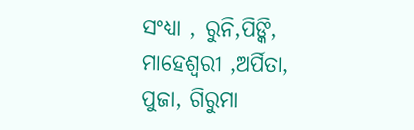ସଂଧ୍ୟା , ରୁନି,ପିଙ୍କି, ମାହେଶ୍ଵରୀ ,ଅର୍ପିତା, ପୁଜା, ଗିରୁମା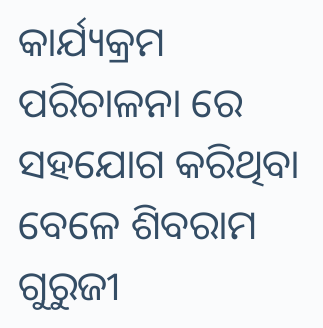କାର୍ଯ୍ୟକ୍ରମ ପରିଚାଳନା ରେ ସହଯୋଗ କରିଥିବା ବେଳେ ଶିବରାମ ଗୁରୁଜୀ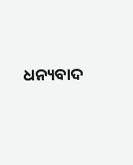ଧନ୍ୟବାଦ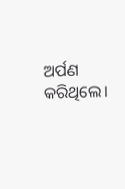ଅର୍ପଣ କରିଥିଲେ।